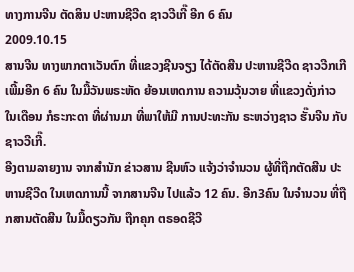ທາງການຈີນ ຕັດສິນ ປະຫານຊີວີດ ຊາວວີເກີ໊ ອີກ 6 ຄົນ
2009.10.15
ສານຈີນ ທາງພາກຕາເວັນຕົກ ທີ່ແຂວງຊີນຈຽງ ໄດ້ຕັດສີນ ປະຫານຊີວີດ ຊາວວີກເກີ ເພີ້ມອີກ 6 ຄົນ ໃນມື້ວັນພຣະຫັດ ຍ້ອນເຫດການ ຄວາມວຸ້ນວາຍ ທີ່ແຂວງດັ່ງກ່າວ ໃນເດືອນ ກໍຣະກະດາ ທີ່ຜ່ານມາ ທີ່ພາໃຫ້ມີ ການປະທະກັນ ຣະຫວ່າງຊາວ ຮັ໊ນຈີນ ກັບຊາວວີເກີ໊.
ອີງຕາມລາຍງານ ຈາກສຳນັກ ຂ່າວສານ ຊີນຫົວ ແຈ້ງວ່າຈຳນວນ ຜູ້ທີ່ຖືກຕັດສີນ ປະຫານຊີວີດ ໃນເຫດການນີ້ ຈາກສານຈີນ ໄປແລ້ວ 12 ຄົນ. ອີກ3ຄົນ ໃນຈຳນວນ ທີ່ຖືກສານຕັດສີນ ໃນມື້ດຽວກັນ ຖືກຄຸກ ຕຣອດຊີວີ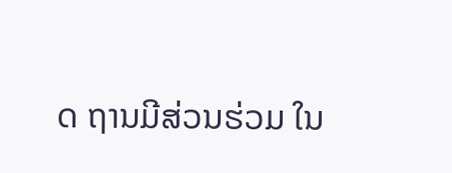ດ ຖານມີສ່ວນຮ່ວມ ໃນ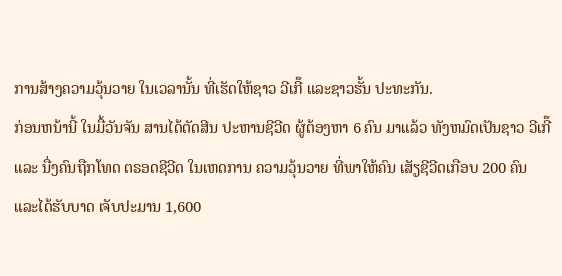ການສ້າງຄວາມວຸ້ນວາຍ ໃນເວລານັ້ນ ທີ່ເຮັດໃຫ້ຊາວ ວີເກີ໊ ແລະຊາວຮັ້ນ ປະທະກັນ.
ກ່ອນຫນ້ານີ້ ໃນມື້ວັນຈັນ ສານໄດ້ຕັດສີນ ປະຫານຊີວີດ ຜູ້ຕ້ອງຫາ 6 ຄົນ ມາແລ້ວ ທັງຫມົດເປັນຊາວ ວີເກີ໊ ແລະ ນື່ງຄົນຖືກໂທດ ຕຣອດຊີວີດ ໃນເຫດການ ຄວາມວຸ້ນວາຍ ທີ່ພາໃຫ້ຄົນ ເສັຽຊີວີດເກືອບ 200 ຄົນ ແລະໄດ້ຮັບບາດ ເຈັບປະມານ 1,600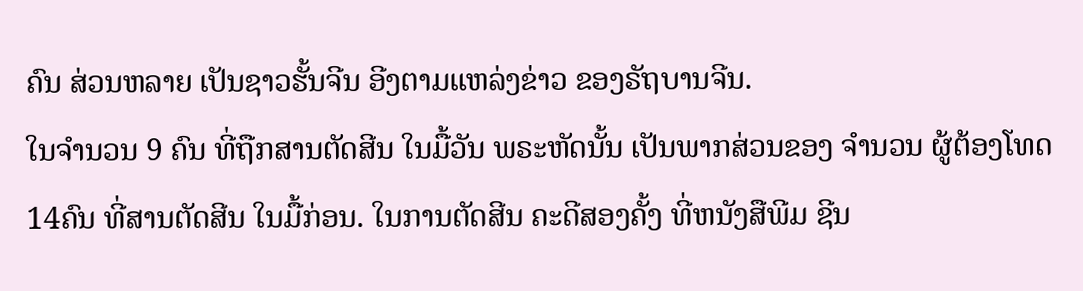ຄົນ ສ່ວນຫລາຍ ເປັນຊາວຮັ້ນຈີນ ອີງຕາມແຫລ່ງຂ່າວ ຂອງຣັຖບານຈີນ.
ໃນຈຳນວນ 9 ຄົນ ທີ່ຖືກສານຕັດສີນ ໃນມື້ວັນ ພຣະຫັດນັ້ນ ເປັນພາກສ່ວນຂອງ ຈຳນວນ ຜູ້ຕ້ອງໂທດ 14ຄົນ ທີ່ສານຕັດສີນ ໃນມື້ກ່ອນ. ໃນການຕັດສີນ ຄະດີສອງຄັ້ງ ທີ່ຫນັງສືພີມ ຊີນ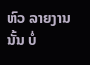ຫົວ ລາຍງານນັ້ນ ບໍ່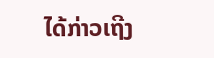ໄດ້ກ່າວເຖີງ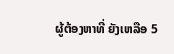ຜູ້ຕ້ອງຫາທີ່ ຍັງເຫລືອ 5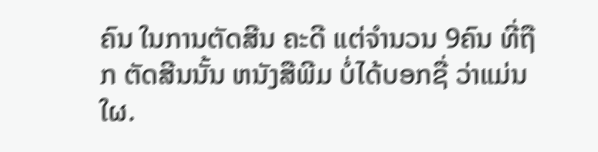ຄົນ ໃນການຕັດສີນ ຄະດີ ແຕ່ຈຳນວນ 9ຄົນ ທີ່ຖືກ ຕັດສີນນັ້ນ ຫນັງສືພີມ ບໍ່ໄດ້ບອກຊື່ ວ່າແມ່ນໃຜ.